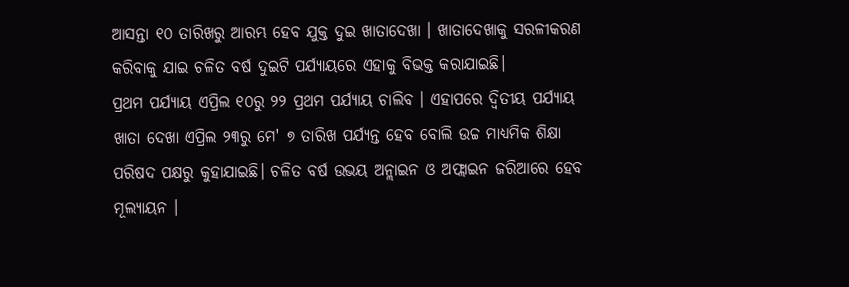ଆସନ୍ତା ୧୦ ତାରିଖରୁ ଆରମ୍ଭ ହେବ ଯୁକ୍ତ ଦୁଇ ଖାତାଦେଖା । ଖାତାଦେଖାକୁ ସରଳୀକରଣ କରିବାକୁ ଯାଇ ଚଳିତ ବର୍ଷ ଦୁଇଟି ପର୍ଯ୍ୟାୟରେ ଏହାକୁ ବିଭକ୍ତ କରାଯାଇଛି।
ପ୍ରଥମ ପର୍ଯ୍ୟାୟ ଏପ୍ରିଲ ୧୦ରୁ ୨୨ ପ୍ରଥମ ପର୍ଯ୍ୟାୟ ଚାଲିବ । ଏହାପରେ ଦ୍ୱିତୀୟ ପର୍ଯ୍ୟାୟ ଖାତା ଦେଖା ଏପ୍ରିଲ ୨୩ରୁ ମେ' ୭ ତାରିଖ ପର୍ଯ୍ୟନ୍ତ ହେବ ବୋଲି ଉଚ୍ଚ ମାଧ୍ୟମିକ ଶିକ୍ଷା ପରିଷଦ ପକ୍ଷରୁ କୁହାଯାଇଛି। ଚଳିତ ବର୍ଷ ଉଭୟ ଅନ୍ଲାଇନ ଓ ଅଫ୍ଲାଇନ ଜରିଆରେ ହେବ ମୂଲ୍ୟାୟନ ।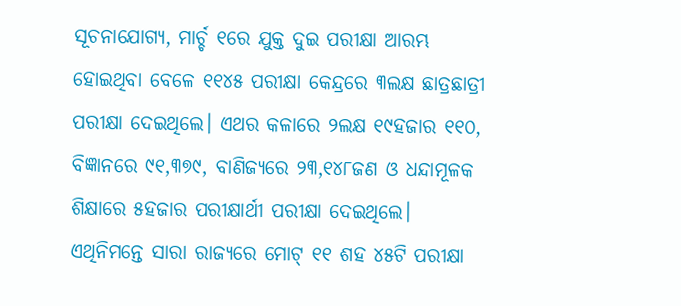ସୂଚନାଯୋଗ୍ୟ, ମାର୍ଚ୍ଚ ୧ରେ ଯୁକ୍ତ ଦୁଇ ପରୀକ୍ଷା ଆରମ୍ଭ ହୋଇଥିବା ବେଳେ ୧୧୪୫ ପରୀକ୍ଷା କେନ୍ଦ୍ରରେ ୩ଲକ୍ଷ ଛାତ୍ରଛାତ୍ରୀ ପରୀକ୍ଷା ଦେଇଥିଲେ। ଏଥର କଳାରେ ୨ଲକ୍ଷ ୧୯ହଜାର ୧୧୦, ବିଜ୍ଞାନରେ ୯୧,୩୭୯, ବାଣିଜ୍ୟରେ ୨୩,୧୪୮ଜଣ ଓ ଧନ୍ଦାମୂଳକ ଶିକ୍ଷାରେ ୫ହଜାର ପରୀକ୍ଷାର୍ଥୀ ପରୀକ୍ଷା ଦେଇଥିଲେ। ଏଥିନିମନ୍ତେ ସାରା ରାଜ୍ୟରେ ମୋଟ୍ ୧୧ ଶହ ୪୫ଟି ପରୀକ୍ଷା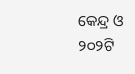କେନ୍ଦ୍ର ଓ ୨୦୨ଟି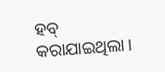ହବ୍ କରାଯାଇଥିଲା।